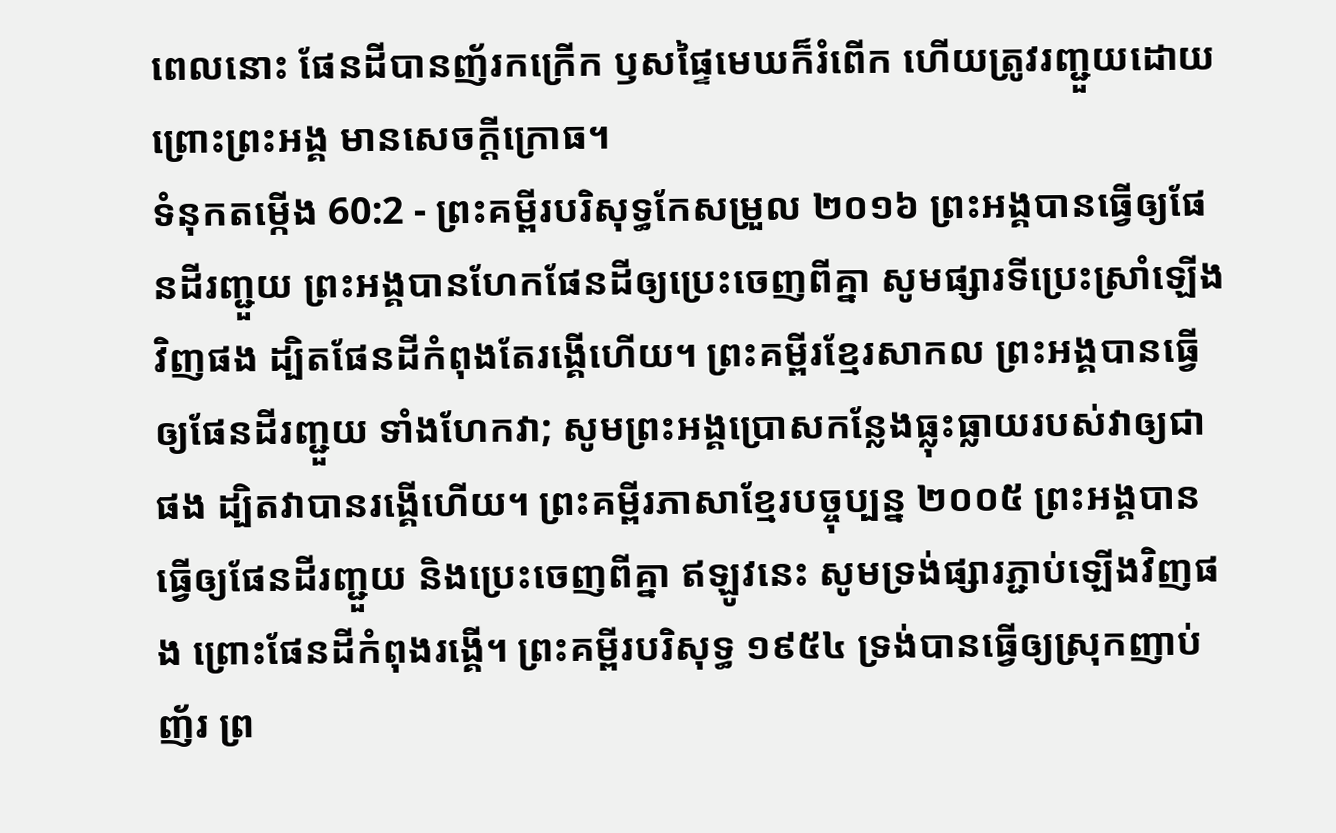ពេលនោះ ផែនដីបានញ័រកក្រើក ឫសផ្ទៃមេឃក៏រំពើក ហើយត្រូវរញ្ជួយដោយព្រោះព្រះអង្គ មានសេចក្ដីក្រោធ។
ទំនុកតម្កើង 60:2 - ព្រះគម្ពីរបរិសុទ្ធកែសម្រួល ២០១៦ ព្រះអង្គបានធ្វើឲ្យផែនដីរញ្ជួយ ព្រះអង្គបានហែកផែនដីឲ្យប្រេះចេញពីគ្នា សូមផ្សារទីប្រេះស្រាំឡើងវិញផង ដ្បិតផែនដីកំពុងតែរង្គើហើយ។ ព្រះគម្ពីរខ្មែរសាកល ព្រះអង្គបានធ្វើឲ្យផែនដីរញ្ជួយ ទាំងហែកវា; សូមព្រះអង្គប្រោសកន្លែងធ្លុះធ្លាយរបស់វាឲ្យជាផង ដ្បិតវាបានរង្គើហើយ។ ព្រះគម្ពីរភាសាខ្មែរបច្ចុប្បន្ន ២០០៥ ព្រះអង្គបានធ្វើឲ្យផែនដីរញ្ជួយ និងប្រេះចេញពីគ្នា ឥឡូវនេះ សូមទ្រង់ផ្សារភ្ជាប់ឡើងវិញផង ព្រោះផែនដីកំពុងរង្គើ។ ព្រះគម្ពីរបរិសុទ្ធ ១៩៥៤ ទ្រង់បានធ្វើឲ្យស្រុកញាប់ញ័រ ព្រ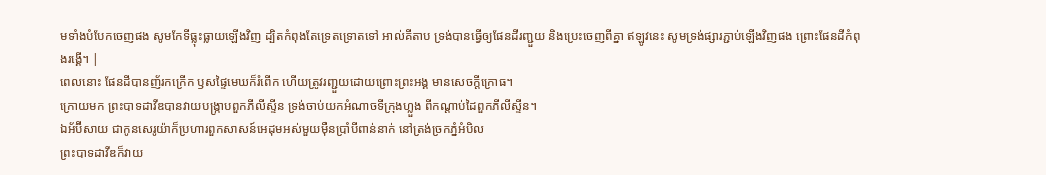មទាំងបំបែកចេញផង សូមកែទីធ្លុះធ្លាយឡើងវិញ ដ្បិតកំពុងតែទ្រេតទ្រោតទៅ អាល់គីតាប ទ្រង់បានធ្វើឲ្យផែនដីរញ្ជួយ និងប្រេះចេញពីគ្នា ឥឡូវនេះ សូមទ្រង់ផ្សារភ្ជាប់ឡើងវិញផង ព្រោះផែនដីកំពុងរង្គើ។ |
ពេលនោះ ផែនដីបានញ័រកក្រើក ឫសផ្ទៃមេឃក៏រំពើក ហើយត្រូវរញ្ជួយដោយព្រោះព្រះអង្គ មានសេចក្ដីក្រោធ។
ក្រោយមក ព្រះបាទដាវីឌបានវាយបង្ក្រាបពួកភីលីស្ទីន ទ្រង់ចាប់យកអំណាចទីក្រុងហ្លួង ពីកណ្ដាប់ដៃពួកភីលីស្ទីន។
ឯអ័ប៊ីសាយ ជាកូនសេរូយ៉ាក៏ប្រហារពួកសាសន៍អេដុមអស់មួយម៉ឺនប្រាំបីពាន់នាក់ នៅត្រង់ច្រកភ្នំអំបិល
ព្រះបាទដាវីឌក៏វាយ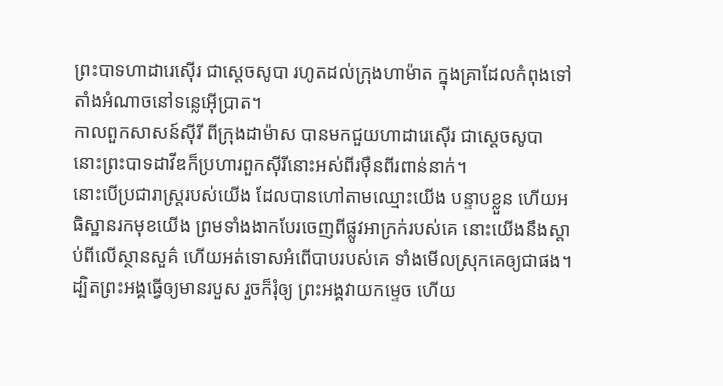ព្រះបាទហាដារេស៊ើរ ជាស្តេចសូបា រហូតដល់ក្រុងហាម៉ាត ក្នុងគ្រាដែលកំពុងទៅតាំងអំណាចនៅទន្លេអ៊ើប្រាត។
កាលពួកសាសន៍ស៊ីរី ពីក្រុងដាម៉ាស បានមកជួយហាដារេស៊ើរ ជាស្តេចសូបា នោះព្រះបាទដាវីឌក៏ប្រហារពួកស៊ីរីនោះអស់ពីរម៉ឺនពីរពាន់នាក់។
នោះបើប្រជារាស្ត្ររបស់យើង ដែលបានហៅតាមឈ្មោះយើង បន្ទាបខ្លួន ហើយអធិស្ឋានរកមុខយើង ព្រមទាំងងាកបែរចេញពីផ្លូវអាក្រក់របស់គេ នោះយើងនឹងស្តាប់ពីលើស្ថានសួគ៌ ហើយអត់ទោសអំពើបាបរបស់គេ ទាំងមើលស្រុកគេឲ្យជាផង។
ដ្បិតព្រះអង្គធ្វើឲ្យមានរបួស រួចក៏រុំឲ្យ ព្រះអង្គវាយកម្ទេច ហើយ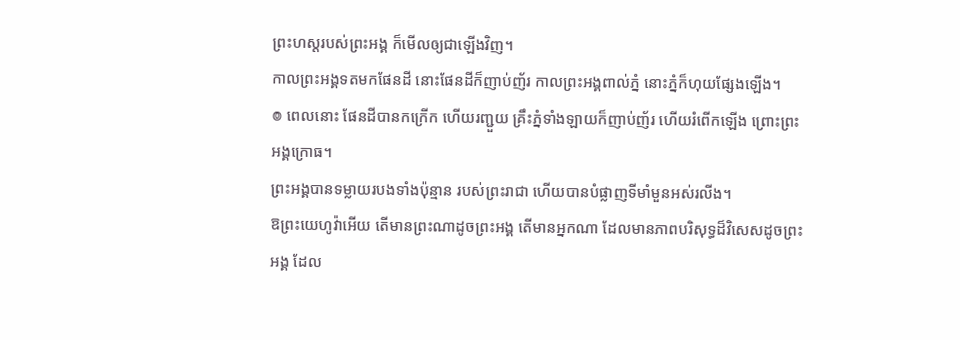ព្រះហស្តរបស់ព្រះអង្គ ក៏មើលឲ្យជាឡើងវិញ។
កាលព្រះអង្គទតមកផែនដី នោះផែនដីក៏ញាប់ញ័រ កាលព្រះអង្គពាល់ភ្នំ នោះភ្នំក៏ហុយផ្សែងឡើង។
៙ ពេលនោះ ផែនដីបានកក្រើក ហើយរញ្ជួយ គ្រឹះភ្នំទាំងឡាយក៏ញាប់ញ័រ ហើយរំពើកឡើង ព្រោះព្រះអង្គក្រោធ។
ព្រះអង្គបានទម្លាយរបងទាំងប៉ុន្មាន របស់ព្រះរាជា ហើយបានបំផ្លាញទីមាំមួនអស់រលីង។
ឱព្រះយេហូវ៉ាអើយ តើមានព្រះណាដូចព្រះអង្គ តើមានអ្នកណា ដែលមានភាពបរិសុទ្ធដ៏វិសេសដូចព្រះអង្គ ដែល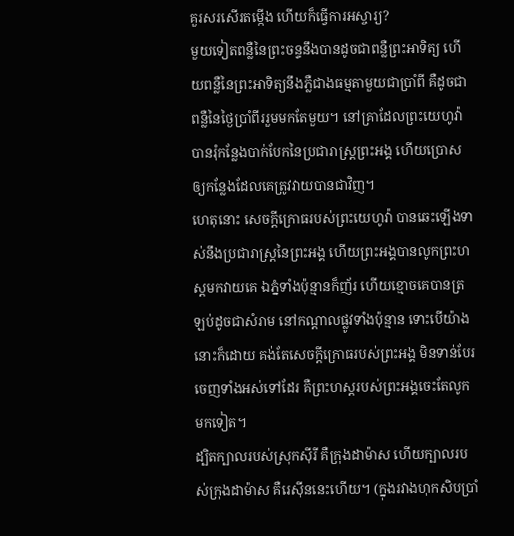គួរសរសើរតម្កើង ហើយក៏ធ្វើការអស្ចារ្យ?
មួយទៀតពន្លឺនៃព្រះចន្ទនឹងបានដូចជាពន្លឺព្រះអាទិត្យ ហើយពន្លឺនៃព្រះអាទិត្យនឹងភ្លឺជាងធម្មតាមួយជាប្រាំពី គឺដូចជាពន្លឺនៃថ្ងៃប្រាំពីររួមមកតែមួយ។ នៅគ្រាដែលព្រះយេហូវ៉ាបានរុំកន្លែងបាក់បែកនៃប្រជារាស្ត្រព្រះអង្គ ហើយប្រោសឲ្យកន្លែងដែលគេត្រូវវាយបានជាវិញ។
ហេតុនោះ សេចក្ដីក្រោធរបស់ព្រះយេហូវ៉ា បានឆេះឡើងទាស់នឹងប្រជារាស្ត្រនៃព្រះអង្គ ហើយព្រះអង្គបានលូកព្រះហស្តមកវាយគេ ឯភ្នំទាំងប៉ុន្មានក៏ញ័រ ហើយខ្មោចគេបានត្រឡប់ដូចជាសំរាម នៅកណ្ដាលផ្លូវទាំងប៉ុន្មាន ទោះបើយ៉ាងនោះក៏ដោយ គង់តែសេចក្ដីក្រោធរបស់ព្រះអង្គ មិនទាន់បែរចេញទាំងអស់ទៅដែរ គឺព្រះហស្តរបស់ព្រះអង្គចេះតែលូកមកទៀត។
ដ្បិតក្បាលរបស់ស្រុកស៊ីរី គឺក្រុងដាម៉ាស ហើយក្បាលរបស់ក្រុងដាម៉ាស គឺរេស៊ីននេះហើយ។ (ក្នុងរវាងហុកសិបប្រាំ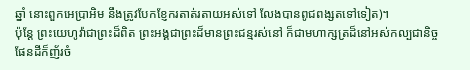ឆ្នាំ នោះពួកអេប្រាអិម នឹងត្រូវបែកខ្ញែករតាត់រតាយអស់ទៅ លែងបានពូជពង្សតទៅទៀត)។
ប៉ុន្តែ ព្រះយេហូវ៉ាជាព្រះដ៏ពិត ព្រះអង្គជាព្រះដ៏មានព្រះជន្មរស់នៅ ក៏ជាមហាក្សត្រដ៏នៅអស់កល្បជានិច្ច ផែនដីក៏ញ័រចំ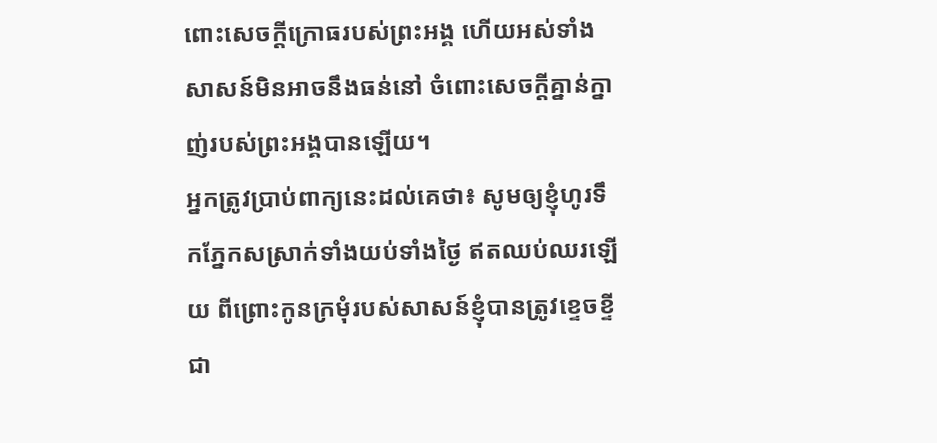ពោះសេចក្ដីក្រោធរបស់ព្រះអង្គ ហើយអស់ទាំងសាសន៍មិនអាចនឹងធន់នៅ ចំពោះសេចក្ដីគ្នាន់ក្នាញ់របស់ព្រះអង្គបានឡើយ។
អ្នកត្រូវប្រាប់ពាក្យនេះដល់គេថា៖ សូមឲ្យខ្ញុំហូរទឹកភ្នែកសស្រាក់ទាំងយប់ទាំងថ្ងៃ ឥតឈប់ឈរឡើយ ពីព្រោះកូនក្រមុំរបស់សាសន៍ខ្ញុំបានត្រូវខ្ទេចខ្ទី ជា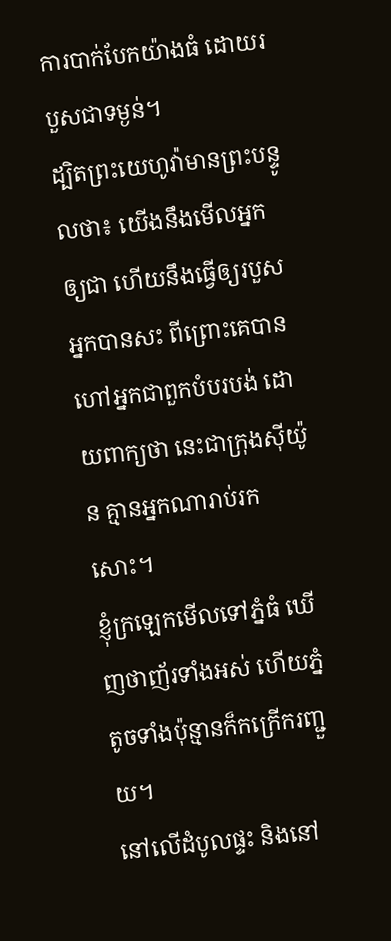ការបាក់បែកយ៉ាងធំ ដោយរបួសជាទម្ងន់។
ដ្បិតព្រះយេហូវ៉ាមានព្រះបន្ទូលថា៖ យើងនឹងមើលអ្នកឲ្យជា ហើយនឹងធ្វើឲ្យរបួសអ្នកបានសះ ពីព្រោះគេបានហៅអ្នកជាពួកបំបរបង់ ដោយពាក្យថា នេះជាក្រុងស៊ីយ៉ូន គ្មានអ្នកណារាប់រកសោះ។
ខ្ញុំក្រឡេកមើលទៅភ្នំធំ ឃើញថាញ័រទាំងអស់ ហើយភ្នំតូចទាំងប៉ុន្មានក៏កក្រើករញ្ជួយ។
នៅលើដំបូលផ្ទះ និងនៅ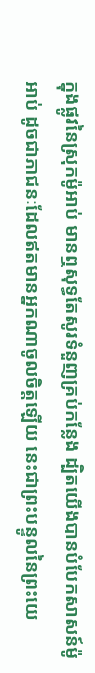ក្នុងផ្លូវនៃស្រុកម៉ូអាប់ មានឮសុទ្ធតែសូរទំនួញគ្រប់កន្លែង ដ្បិតយើងបានបំបែកសាសន៍ម៉ូអាប់ ដូចជាភាជនៈដែលឥតមានអ្នកណាចូលចិត្តឡើយ នេះជាព្រះបន្ទូលនៃព្រះយេ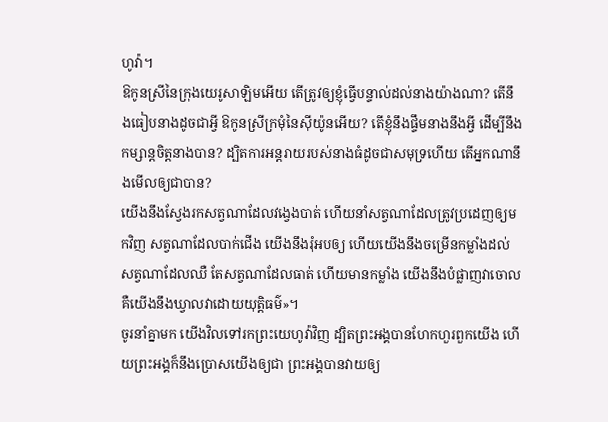ហូវ៉ា។
ឱកូនស្រីនៃក្រុងយេរូសាឡិមអើយ តើត្រូវឲ្យខ្ញុំធ្វើបន្ទាល់ដល់នាងយ៉ាងណា? តើនឹងធៀបនាងដូចជាអ្វី ឱកូនស្រីក្រមុំនៃស៊ីយ៉ូនអើយ? តើខ្ញុំនឹងផ្ទឹមនាងនឹងអ្វី ដើម្បីនឹងកម្សាន្តចិត្តនាងបាន? ដ្បិតការអន្តរាយរបស់នាងធំដូចជាសមុទ្រហើយ តើអ្នកណានឹងមើលឲ្យជាបាន?
យើងនឹងស្វែងរកសត្វណាដែលវង្វេងបាត់ ហើយនាំសត្វណាដែលត្រូវប្រដេញឲ្យមកវិញ សត្វណាដែលបាក់ជើង យើងនឹងរុំអបឲ្យ ហើយយើងនឹងចម្រើនកម្លាំងដល់សត្វណាដែលឈឺ តែសត្វណាដែលធាត់ ហើយមានកម្លាំង យើងនឹងបំផ្លាញវាចោល គឺយើងនឹងឃ្វាលវាដោយយុត្តិធម៌»។
ចូរនាំគ្នាមក យើងវិលទៅរកព្រះយេហូវ៉ាវិញ ដ្បិតព្រះអង្គបានហែកហួរពួកយើង ហើយព្រះអង្គក៏នឹងប្រោសយើងឲ្យជា ព្រះអង្គបានវាយឲ្យ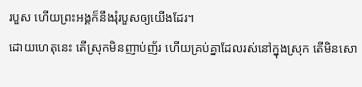របួស ហើយព្រះអង្គក៏នឹងរុំរបួសឲ្យយើងដែរ។
ដោយហេតុនេះ តើស្រុកមិនញាប់ញ័រ ហើយគ្រប់គ្នាដែលរស់នៅក្នុងស្រុក តើមិនសោ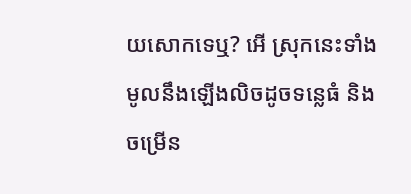យសោកទេឬ? អើ ស្រុកនេះទាំងមូលនឹងឡើងលិចដូចទន្លេធំ និងចម្រើន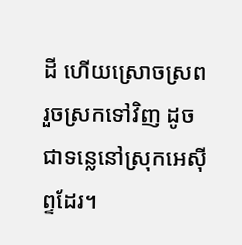ដី ហើយស្រោចស្រព រួចស្រកទៅវិញ ដូចជាទន្លេនៅស្រុកអេស៊ីព្ទដែរ។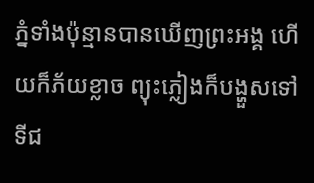ភ្នំទាំងប៉ុន្មានបានឃើញព្រះអង្គ ហើយក៏ភ័យខ្លាច ព្យុះភ្លៀងក៏បង្ហួសទៅ ទីជ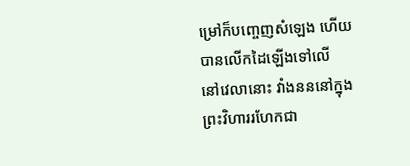ម្រៅក៏បញ្ចេញសំឡេង ហើយបានលើកដៃឡើងទៅលើ
នៅវេលានោះ វាំងនននៅក្នុងព្រះវិហាររហែកជា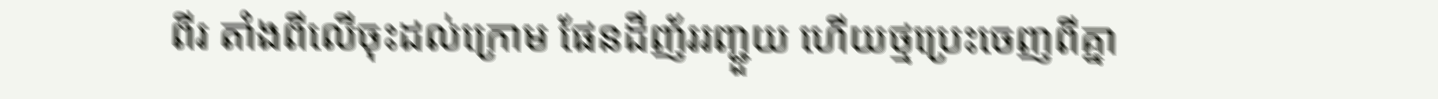ពីរ តាំងពីលើចុះដល់ក្រោម ផែនដីញ័ររញ្ជួយ ហើយថ្មប្រេះចេញពីគ្នា